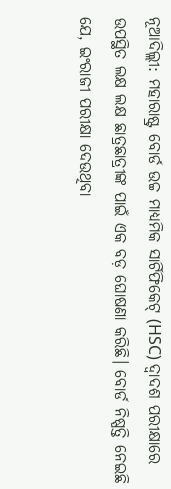ନୂଆଦିଲ୍ଲୀ: ମହାରାଷ୍ଟ୍ର ବୋର୍ଡ ଉଚ୍ଚ ମାଧ୍ୟମିକ ସାର୍ଟିଫିକେଟ୍ (HSC) ଦ୍ୱାଦଶ ପରୀକ୍ଷାରେ ଉପସ୍ଥିତ ଲକ୍ଷ ଲକ୍ଷ ଛାତ୍ରଛାତ୍ରୀଙ୍କ ପାଇଁ ଏକ ବଡ଼ ଘୋଷଣା କରିଛି। ବୋର୍ଡ ନିଷ୍ପତ୍ତି ନେଇଛି ଯେ, ଇଂରାଜୀ ପରୀକ୍ଷା ଦେଉଥିବା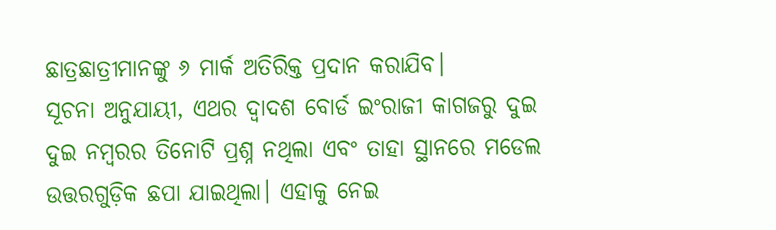ଛାତ୍ରଛାତ୍ରୀମାନଙ୍କୁ ୬ ମାର୍କ ଅତିରିକ୍ତ ପ୍ରଦାନ କରାଯିବ।
ସୂଚନା ଅନୁଯାୟୀ, ଏଥର ଦ୍ୱାଦଶ ବୋର୍ଡ ଇଂରାଜୀ କାଗଜରୁ ଦୁଇ ଦୁଇ ନମ୍ବରର ତିନୋଟି ପ୍ରଶ୍ନ ନଥିଲା ଏବଂ ତାହା ସ୍ଥାନରେ ମଡେଲ ଉତ୍ତରଗୁଡ଼ିକ ଛପା ଯାଇଥିଲା। ଏହାକୁ ନେଇ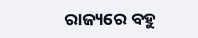ରାଜ୍ୟରେ ବହୁ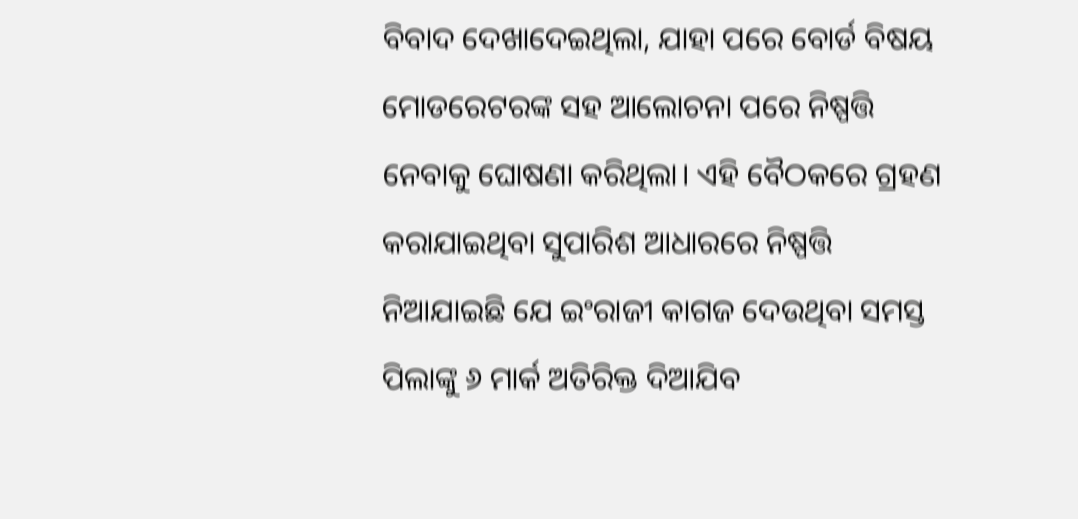ବିବାଦ ଦେଖାଦେଇଥିଲା, ଯାହା ପରେ ବୋର୍ଡ ବିଷୟ ମୋଡରେଟରଙ୍କ ସହ ଆଲୋଚନା ପରେ ନିଷ୍ପତ୍ତି ନେବାକୁ ଘୋଷଣା କରିଥିଲା। ଏହି ବୈଠକରେ ଗ୍ରହଣ କରାଯାଇଥିବା ସୁପାରିଶ ଆଧାରରେ ନିଷ୍ପତ୍ତି ନିଆଯାଇଛି ଯେ ଇଂରାଜୀ କାଗଜ ଦେଉଥିବା ସମସ୍ତ ପିଲାଙ୍କୁ ୬ ମାର୍କ ଅତିରିକ୍ତ ଦିଆଯିବ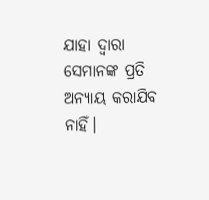ଯାହା ଦ୍ଵାରା ସେମାନଙ୍କ ପ୍ରତି ଅନ୍ୟାୟ କରାଯିବ ନାହିଁ।